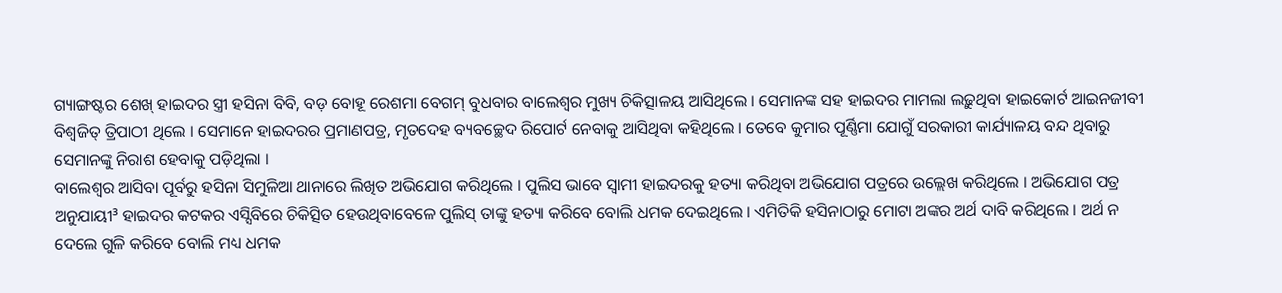ଗ୍ୟାଙ୍ଗଷ୍ଟର ଶେଖ୍ ହାଇଦର ସ୍ତ୍ରୀ ହସିନା ବିବି, ବଡ଼ ବୋହୂ ରେଶମା ବେଗମ୍ ବୁଧବାର ବାଲେଶ୍ୱର ମୁଖ୍ୟ ଚିକିତ୍ସାଳୟ ଆସିଥିଲେ । ସେମାନଙ୍କ ସହ ହାଇଦର ମାମଲା ଲଢ଼ୁଥିବା ହାଇକୋର୍ଟ ଆଇନଜୀବୀ ବିଶ୍ୱଜିତ୍ ତ୍ରିପାଠୀ ଥିଲେ । ସେମାନେ ହାଇଦରର ପ୍ରମାଣପତ୍ର, ମୃତଦେହ ବ୍ୟବଚ୍ଛେଦ ରିପୋର୍ଟ ନେବାକୁ ଆସିଥିବା କହିଥିଲେ । ତେବେ କୁମାର ପୂର୍ଣ୍ଣିମା ଯୋଗୁଁ ସରକାରୀ କାର୍ଯ୍ୟାଳୟ ବନ୍ଦ ଥିବାରୁ ସେମାନଙ୍କୁ ନିରାଶ ହେବାକୁ ପଡ଼ିଥିଲା ।
ବାଲେଶ୍ୱର ଆସିବା ପୂର୍ବରୁ ହସିନା ସିମୁଳିଆ ଥାନାରେ ଲିଖିତ ଅଭିଯୋଗ କରିଥିଲେ । ପୁଲିସ ଭାବେ ସ୍ୱାମୀ ହାଇଦରକୁ ହତ୍ୟା କରିଥିବା ଅଭିଯୋଗ ପତ୍ରରେ ଉଲ୍ଲେଖ କରିଥିଲେ । ଅଭିଯୋଗ ପତ୍ର ଅନୁଯାୟୀ³ ହାଇଦର କଟକର ଏସ୍ସିବିରେ ଚିକିତ୍ସିତ ହେଉଥିବାବେଳେ ପୁଲିସ୍ ତାଙ୍କୁ ହତ୍ୟା କରିବେ ବୋଲି ଧମକ ଦେଇଥିଲେ । ଏମିତିକି ହସିନାଠାରୁ ମୋଟା ଅଙ୍କର ଅର୍ଥ ଦାବି କରିଥିଲେ । ଅର୍ଥ ନ ଦେଲେ ଗୁଳି କରିବେ ବୋଲି ମଧ୍ୟ ଧମକ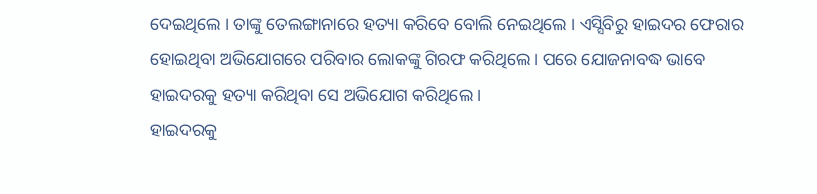ଦେଇଥିଲେ । ତାଙ୍କୁ ତେଲଙ୍ଗାନାରେ ହତ୍ୟା କରିବେ ବୋଲି ନେଇଥିଲେ । ଏସ୍ସିବିରୁ ହାଇଦର ଫେରାର ହୋଇଥିବା ଅଭିଯୋଗରେ ପରିବାର ଲୋକଙ୍କୁ ଗିରଫ କରିଥିଲେ । ପରେ ଯୋଜନାବଦ୍ଧ ଭାବେ ହାଇଦରକୁ ହତ୍ୟା କରିଥିବା ସେ ଅଭିଯୋଗ କରିଥିଲେ ।
ହାଇଦରକୁ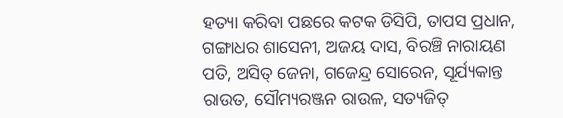ହତ୍ୟା କରିବା ପଛରେ କଟକ ଡିସିପି, ତାପସ ପ୍ରଧାନ, ଗଙ୍ଗାଧର ଶାସେନୀ, ଅଜୟ ଦାସ, ବିରଞ୍ଚି ନାରାୟଣ ପତି, ଅସିତ୍ ଜେନା, ଗଜେନ୍ଦ୍ର ସୋରେନ, ସୂର୍ଯ୍ୟକାନ୍ତ ରାଉତ, ସୌମ୍ୟରଞ୍ଜନ ରାଉଳ, ସତ୍ୟଜିତ୍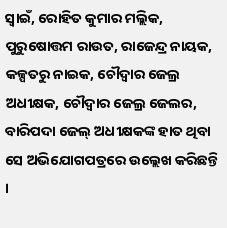ସ୍ୱାଇଁ, ରୋହିତ କୁମାର ମଲ୍ଲିକ, ପୁରୁଷୋତ୍ତମ ରାଉତ, ରାଜେନ୍ଦ୍ର ନାୟକ, କଳ୍ପତରୁ ନାଇକ, ଚୌଦ୍ୱାର ଜେଲ୍ର ଅଧୀକ୍ଷକ, ଚୌଦ୍ୱାର ଜେଲ୍ର ଜେଲର, ବାରିପଦା ଜେଲ୍ ଅଧୀକ୍ଷକଙ୍କ ହାତ ଥିବା ସେ ଅଭିଯୋଗପତ୍ରରେ ଉଲ୍ଲେଖ କରିଛନ୍ତି ।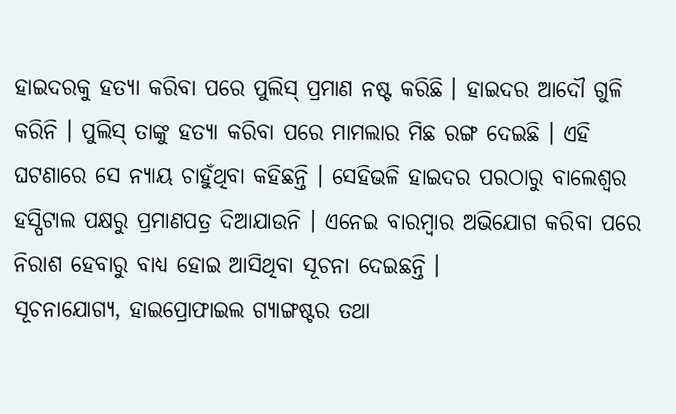ହାଇଦରକୁ ହତ୍ୟା କରିବା ପରେ ପୁଲିସ୍ ପ୍ରମାଣ ନଷ୍ଟ କରିଛି । ହାଇଦର ଆଦୌ ଗୁଳି କରିନି । ପୁଲିସ୍ ତାଙ୍କୁ ହତ୍ୟା କରିବା ପରେ ମାମଲାର ମିଛ ରଙ୍ଗ ଦେଇଛି । ଏହି ଘଟଣାରେ ସେ ନ୍ୟାୟ ଚାହୁଁଥିବା କହିଛନ୍ତି । ସେହିଭଳି ହାଇଦର ପରଠାରୁ ବାଲେଶ୍ୱର ହସ୍ପିଟାଲ ପକ୍ଷରୁ ପ୍ରମାଣପତ୍ର ଦିଆଯାଉନି । ଏନେଇ ବାରମ୍ବାର ଅଭିଯୋଗ କରିବା ପରେ ନିରାଶ ହେବାରୁ ବାଧ୍ୟ ହୋଇ ଆସିଥିବା ସୂଚନା ଦେଇଛନ୍ତି ।
ସୂଚନାଯୋଗ୍ୟ, ହାଇପ୍ରୋଫାଇଲ ଗ୍ୟାଙ୍ଗଷ୍ଟର ତଥା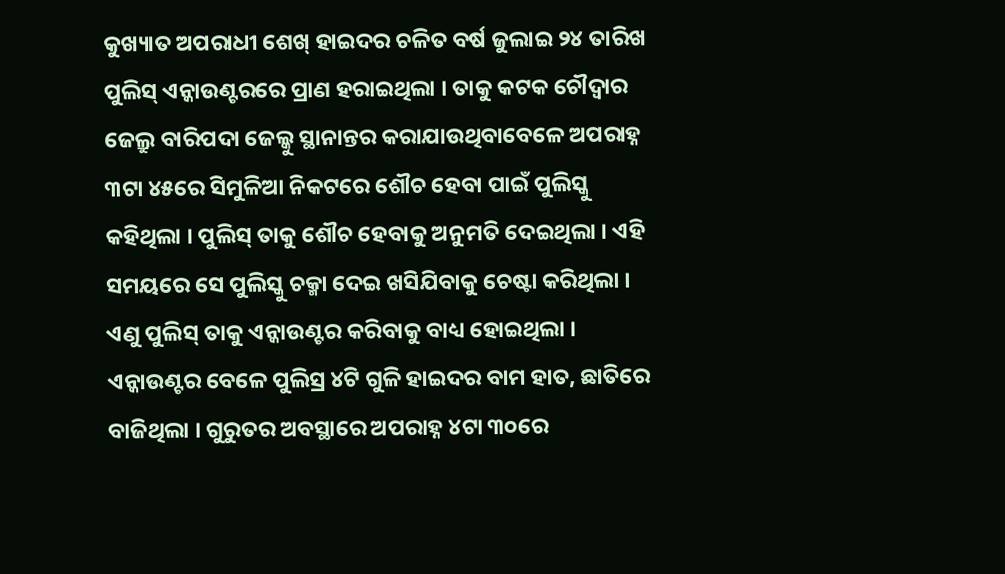କୁଖ୍ୟାତ ଅପରାଧୀ ଶେଖ୍ ହାଇଦର ଚଳିତ ବର୍ଷ ଜୁଲାଇ ୨୪ ତାରିଖ ପୁଲିସ୍ ଏନ୍କାଉଣ୍ଟରରେ ପ୍ରାଣ ହରାଇଥିଲା । ତାକୁ କଟକ ଚୌଦ୍ୱାର ଜେଲ୍ରୁ ବାରିପଦା ଜେଲ୍କୁ ସ୍ଥାନାନ୍ତର କରାଯାଉଥିବାବେଳେ ଅପରାହ୍ନ ୩ଟା ୪୫ରେ ସିମୁଳିଆ ନିକଟରେ ଶୌଚ ହେବା ପାଇଁ ପୁଲିସ୍କୁ କହିଥିଲା । ପୁଲିସ୍ ତାକୁ ଶୌଚ ହେବାକୁ ଅନୁମତି ଦେଇଥିଲା । ଏହି ସମୟରେ ସେ ପୁଲିସ୍କୁ ଚକ୍ମା ଦେଇ ଖସିଯିବାକୁ ଚେଷ୍ଟା କରିଥିଲା । ଏଣୁ ପୁଲିସ୍ ତାକୁ ଏନ୍କାଉଣ୍ଟର କରିବାକୁ ବାଧ୍ୟ ହୋଇଥିଲା । ଏନ୍କାଉଣ୍ଟର ବେଳେ ପୁଲିସ୍ର ୪ଟି ଗୁଳି ହାଇଦର ବାମ ହାତ, ଛାତିରେ ବାଜିଥିଲା । ଗୁରୁତର ଅବସ୍ଥାରେ ଅପରାହ୍ନ ୪ଟା ୩୦ରେ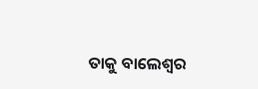ତାକୁ ବାଲେଶ୍ୱର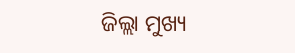ଜିଲ୍ଲା ମୁଖ୍ୟ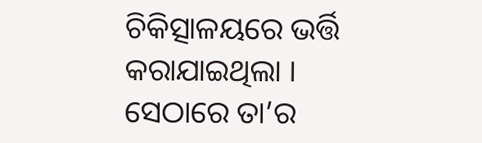ଚିକିତ୍ସାଳୟରେ ଭର୍ତ୍ତି କରାଯାଇଥିଲା । ସେଠାରେ ତା’ର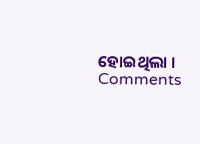ହୋଇଥିଲା ।
Comments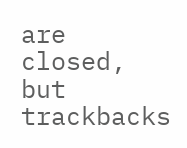are closed, but trackbacks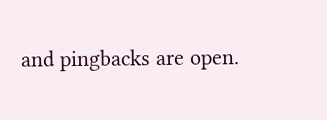and pingbacks are open.